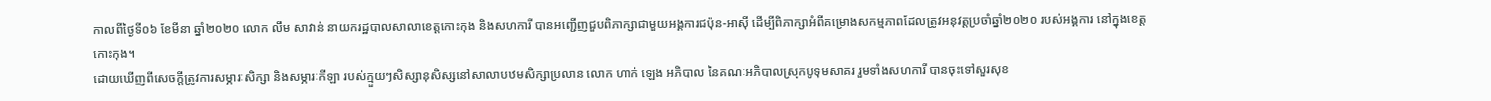កាលពីថ្ងៃទី០៦ ខែមីនា ឆ្នាំ២០២០ លោក លឹម សាវាន់ នាយករដ្ឋបាលសាលាខេត្តកោះកុង និងសហការី បានអញ្ជើញជួបពិភាក្សាជាមួយអង្គការជប៉ុន-អាស៊ី ដើម្បីពិភាក្សាអំពីគម្រោងសកម្មភាពដែលត្រូវអនុវត្តប្រចាំឆ្នាំ២០២០ របស់អង្គការ នៅក្នុងខេត្តកោះកុង។
ដោយឃើញពីសេចក្តីត្រូវការសម្ភារៈសិក្សា និងសម្ភារៈកីឡា របស់ក្មួយៗសិស្សានុសិស្សនៅសាលាបឋមសិក្សាប្រលាន លោក ហាក់ ឡេង អភិបាល នៃគណៈអភិបាលស្រុកបូទុមសាគរ រួមទាំងសហការី បានចុះទៅសួរសុខ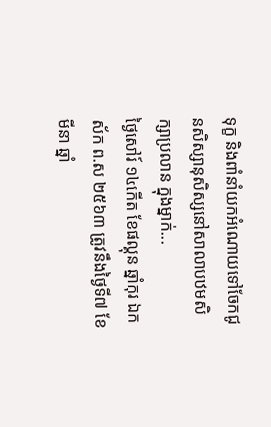ទុក្ខ និងពាំនាំយកអំណោយទៅចែកជូនសិស្សានុសិស្សនៅសាលាបឋមសិក្សាប្រលាន ក្នុងម្នាក់...
ថ្ងៃសៅរ៍ ១៤កើត ខែផល្គុន ឆ្នាំកុរ ឯកស័ក ព.ស ២៥៦៣ ត្រូវនឹងថ្ងៃទី៧ ខែមីនា ឆ្នាំ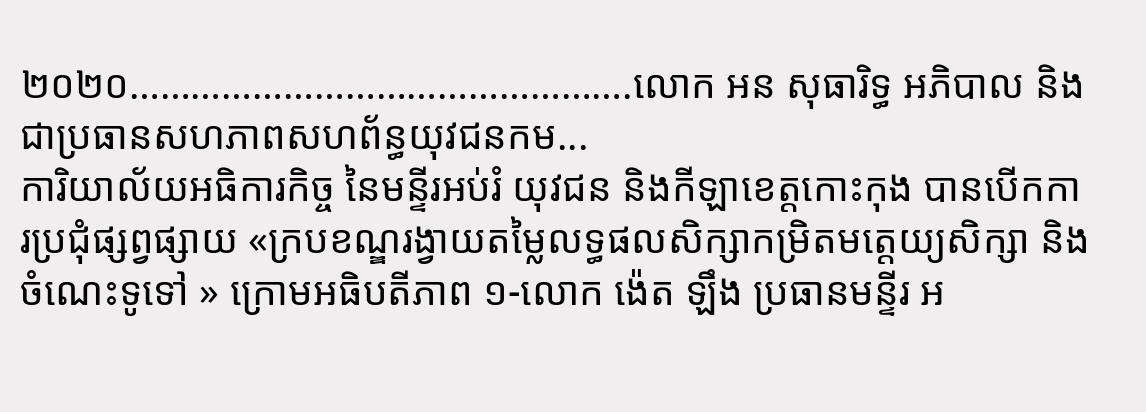២០២០………………………………………….លោក អន សុធារិទ្ធ អភិបាល និងជាប្រធានសហភាពសហព័ន្ធយុវជនកម...
ការិយាល័យអធិការកិច្ច នៃមន្ទីរអប់រំ យុវជន និងកីឡាខេត្តកោះកុង បានបើកការប្រជុំផ្សព្វផ្សាយ «ក្របខណ្ឌរង្វាយតម្លៃលទ្ធផលសិក្សាកម្រិតមត្តេយ្យសិក្សា និងចំណេះទូទៅ » ក្រោមអធិបតីភាព ១-លោក ង៉េត ឡឹង ប្រធានមន្ទីរ អ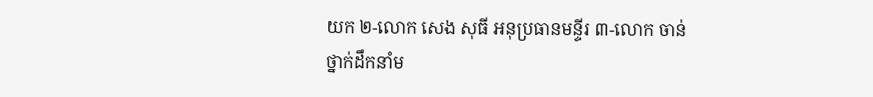យក ២-លោក សេង សុធី អនុប្រធានមន្ទីរ ៣-លោក ចាន់
ថ្នាក់ដឹកនាំម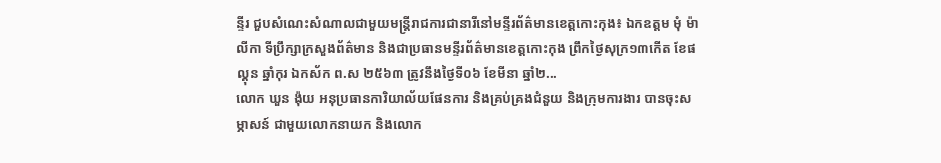ន្ទីរ ជួបសំណេះសំណាលជាមួយមន្ត្រីរាជការជានារីនៅមន្ទីរព័ត៌មានខេត្តកោះកុង៖ ឯកឧត្តម មុំ ម៉ាលីកា ទីប្រឹក្សាក្រសួងព័ត៌មាន និងជាប្រធានមន្ទីរព័ត៌មានខេត្តកោះកុង ព្រឹកថ្ងៃសុក្រ១៣កើត ខែផល្គុន ឆ្នាំកុរ ឯកស័ក ព.ស ២៥៦៣ ត្រូវនឹងថ្ងៃទី០៦ ខែមីនា ឆ្នាំ២...
លោក ឃួន ង៉ុយ អនុប្រធានការិយាល័យផែនការ និងគ្រប់គ្រងជំនួយ និងក្រុមការងារ បានចុះសម្ភាសន៍ ជាមួយលោកនាយក និងលោក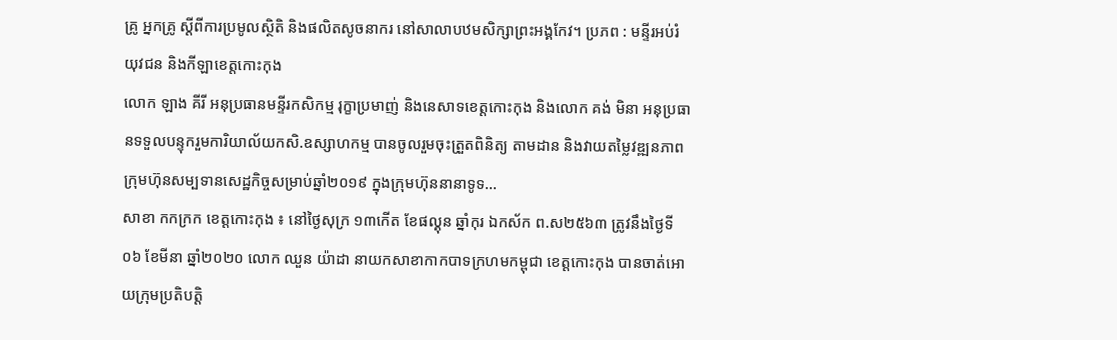គ្រូ អ្នកគ្រូ ស្ដីពីការប្រមូលស្ថិតិ និងផលិតសូចនាករ នៅសាលាបឋមសិក្សាព្រះអង្គកែវ។ ប្រភព : មន្ទីរអប់រំ យុវជន និងកីឡាខេត្តកោះកុង
លោក ឡាង គីរី អនុប្រធានមន្ទីរកសិកម្ម រុក្ខាប្រមាញ់ និងនេសាទខេត្តកោះកុង និងលោក គង់ មិនា អនុប្រធានទទួលបន្ទុករួមការិយាល័យកសិ.ឧស្សាហកម្ម បានចូលរួមចុះត្រួតពិនិត្យ តាមដាន និងវាយតម្លៃវឌ្ឍនភាពក្រុមហ៊ុនសម្បទានសេដ្ឋកិច្ចសម្រាប់ឆ្នាំ២០១៩ ក្នុងក្រុមហ៊ុននានាទូទ...
សាខា កកក្រក ខេត្តកោះកុង ៖ នៅថ្ងៃសុក្រ ១៣កើត ខែផល្គុន ឆ្នាំកុរ ឯកស័ក ព.ស២៥៦៣ ត្រូវនឹងថ្ងៃទី០៦ ខែមីនា ឆ្នាំ២០២០ លោក ឈួន យ៉ាដា នាយកសាខាកាកបាទក្រហមកម្ពុជា ខេត្តកោះកុង បានចាត់អោយក្រុមប្រតិបត្តិ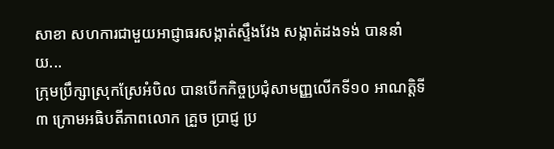សាខា សហការជាមួយអាជ្ញាធរសង្កាត់ស្ទឹងវែង សង្កាត់ដងទង់ បាននាំយ...
ក្រុមប្រឹក្សាស្រុកស្រែអំបិល បានបើកកិច្ចប្រជុំសាមញ្ញលើកទី១០ អាណត្តិទី៣ ក្រោមអធិបតីភាពលោក គ្រួច ប្រាជ្ញ ប្រ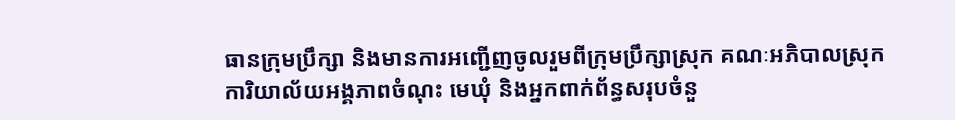ធានក្រុមប្រឹក្សា និងមានការអញ្ជើញចូលរួមពីក្រុមប្រឹក្សាស្រុក គណៈអភិបាលស្រុក ការិយាល័យអង្គភាពចំណុះ មេឃុំ និងអ្នកពាក់ព័ន្ធសរុបចំនួ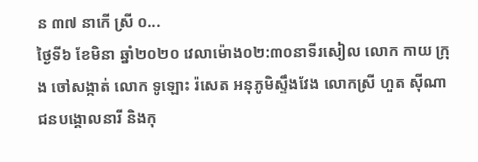ន ៣៧ នាកើ ស្រី ០...
ថ្ងៃទី៦ ខែមិនា ឆ្នាំ២០២០ វេលាម៉ោង០២:៣០នាទីរសៀល លោក កាយ ក្រុង ចៅសង្កាត់ លោក ទូឡោះ រ៉សេត អនុភូមិស្ទឹងវែង លោកស្រី ហួត ស៊ីណា ជនបង្គោលនារី និងកុ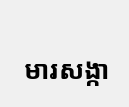មារសង្កា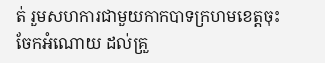ត់ រួមសហការជាមួយកាកបាទក្រហមខេត្តចុះចែកអំណោយ ដល់គ្រួ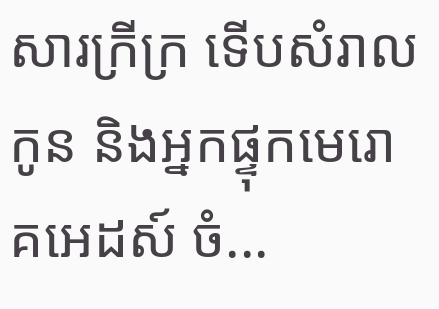សារក្រីក្រ ទើបសំរាលកូន និងអ្នកផ្ទុកមេរោគអេដស៍ ចំ...